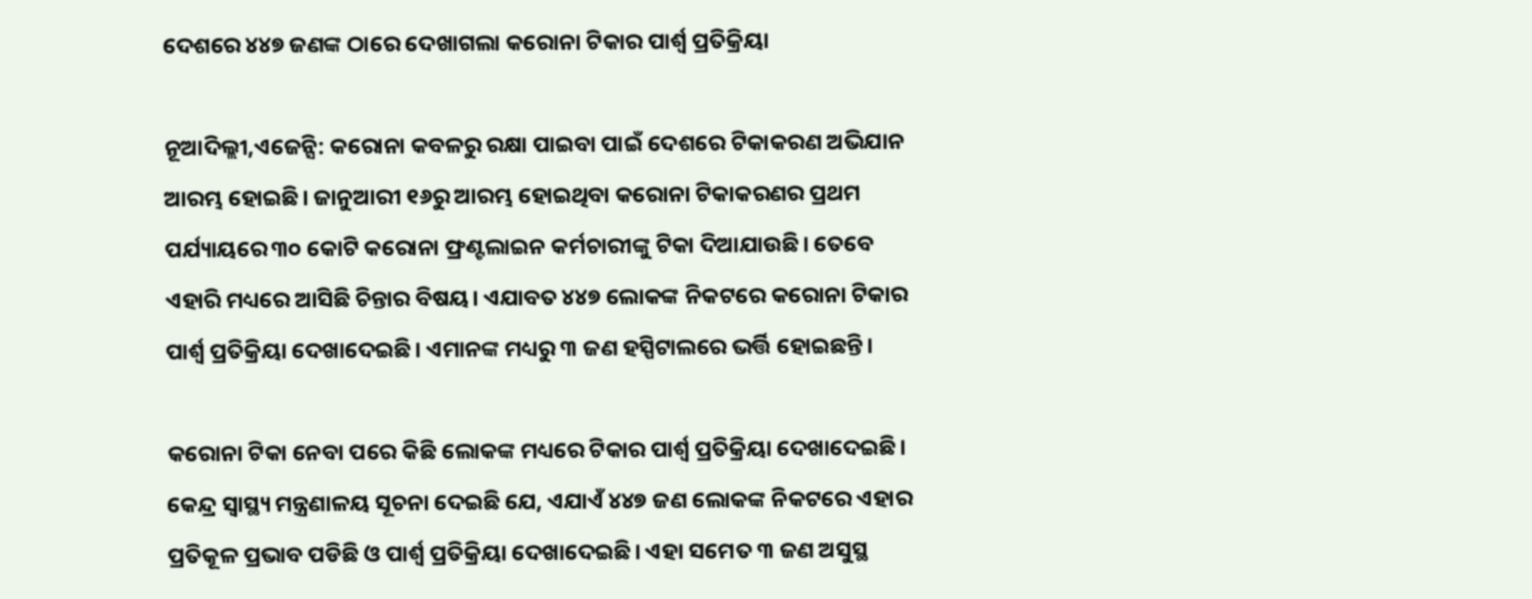ଦେଶରେ ୪୪୭ ଜଣଙ୍କ ଠାରେ ଦେଖାଗଲା କରୋନା ଟିକାର ପାର୍ଶ୍ୱ ପ୍ରତିକ୍ରିୟା

ନୂଆଦିଲ୍ଲୀ,ଏଜେନ୍ସି: କରୋନା କବଳରୁ ରକ୍ଷା ପାଇବା ପାଇଁ ଦେଶରେ ଟିକାକରଣ ଅଭିଯାନ ଆରମ୍ଭ ହୋଇଛି। ଜାନୁଆରୀ ୧୬ରୁ ଆରମ୍ଭ ହୋଇଥିବା କରୋନା ଟିକାକରଣର ପ୍ରଥମ ପର୍ଯ୍ୟାୟରେ ୩୦ କୋଟି କରୋନା ଫ୍ରଣ୍ଟଲାଇନ କର୍ମଚାରୀଙ୍କୁ ଟିକା ଦିଆଯାଉଛି। ତେବେ ଏହାରି ମଧ୍ୟରେ ଆସିଛି ଚିନ୍ତାର ବିଷୟ। ଏଯାବତ ୪୪୭ ଲୋକଙ୍କ ନିକଟରେ କରୋନା ଟିକାର ପାର୍ଶ୍ୱ ପ୍ରତିକ୍ରିୟା ଦେଖାଦେଇଛି। ଏମାନଙ୍କ ମଧ୍ୟରୁ ୩ ଜଣ ହସ୍ପିଟାଲରେ ଭର୍ତ୍ତି ହୋଇଛନ୍ତି।

କରୋନା ଟିକା ନେବା ପରେ କିଛି ଲୋକଙ୍କ ମଧ୍ୟରେ ଟିକାର ପାର୍ଶ୍ୱ ପ୍ରତିକ୍ରିୟା ଦେଖାଦେଇଛି। କେନ୍ଦ୍ର ସ୍ୱାସ୍ଥ୍ୟ ମନ୍ତ୍ରଣାଳୟ ସୂଚନା ଦେଇଛି ଯେ, ଏଯାଏଁ ୪୪୭ ଜଣ ଲୋକଙ୍କ ନିକଟରେ ଏହାର ପ୍ରତିକୂଳ ପ୍ରଭାବ ପଡିଛି ଓ ପାର୍ଶ୍ୱ ପ୍ରତିକ୍ରିୟା ଦେଖାଦେଇଛି। ଏହା ସମେତ ୩ ଜଣ ଅସୁସ୍ଥ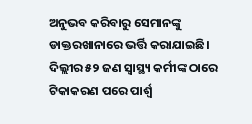ଅନୁଭବ କରିବାରୁ ସେମାନଙ୍କୁ ଡାକ୍ତରଖାନାରେ ଭର୍ତ୍ତି କରାଯାଇଛି। ଦିଲ୍ଲୀର ୫୨ ଜଣ ସ୍ୱାସ୍ଥ୍ୟ କର୍ମୀଙ୍କ ଠାରେ ଟିକାକରଣ ପରେ ପାର୍ଶ୍ୱ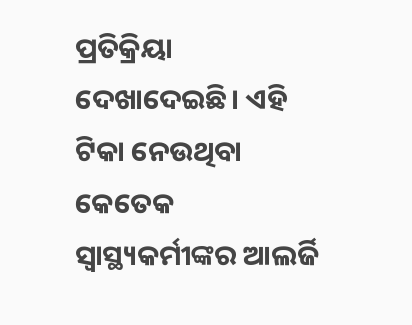ପ୍ରତିକ୍ରିୟା ଦେଖାଦେଇଛି। ଏହି ଟିକା ନେଉଥିବା କେତେକ ସ୍ୱାସ୍ଥ୍ୟକର୍ମୀଙ୍କର ଆଲର୍ଜି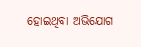ହୋଇଥିବା ଅଭିଯୋଗ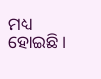ମଧ୍ୟ ହୋଇଛି।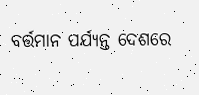ବର୍ତ୍ତମାନ ପର୍ଯ୍ୟନ୍ତ ଦେଶରେ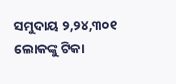ସମୁଦାୟ ୨,୨୪,୩୦୧ ଲୋକଙ୍କୁ ଟିକା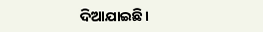ଦିଆଯାଇଛି।